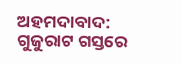ଅହମଦାବାଦ: ଗୁଜୁରାଟ ଗସ୍ତରେ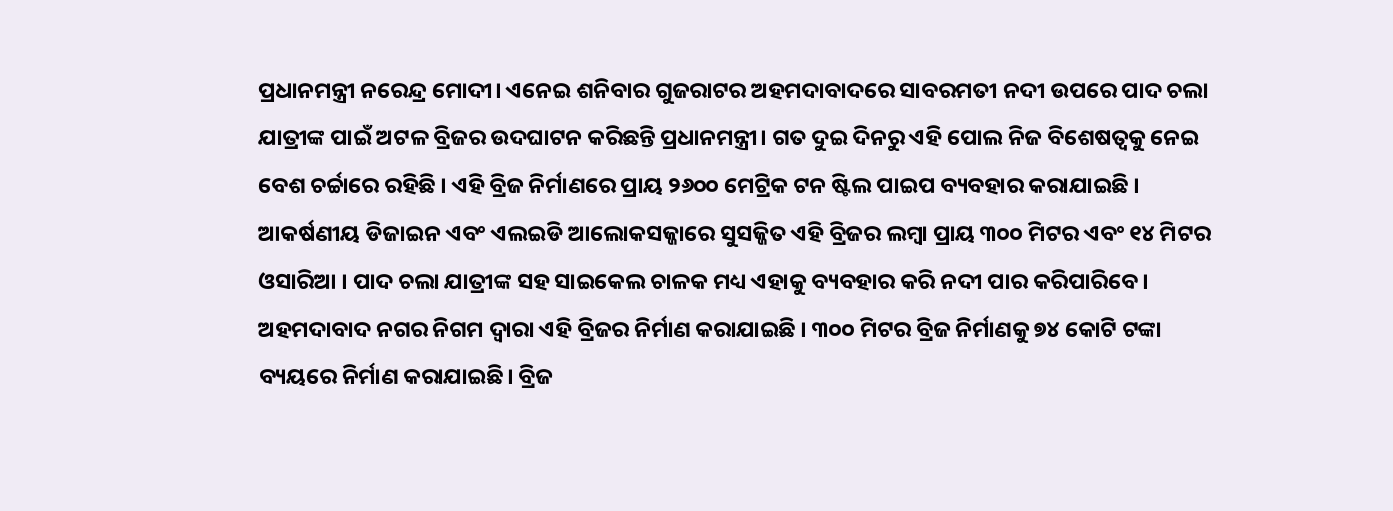ପ୍ରଧାନମନ୍ତ୍ରୀ ନରେନ୍ଦ୍ର ମୋଦୀ। ଏନେଇ ଶନିବାର ଗୁଜରାଟର ଅହମଦାବାଦରେ ସାବରମତୀ ନଦୀ ଉପରେ ପାଦ ଚଲା ଯାତ୍ରୀଙ୍କ ପାଇଁ ଅଟଳ ବ୍ରିଜର ଉଦଘାଟନ କରିଛନ୍ତି ପ୍ରଧାନମନ୍ତ୍ରୀ। ଗତ ଦୁଇ ଦିନରୁ ଏହି ପୋଲ ନିଜ ବିଶେଷତ୍ୱକୁ ନେଇ ବେଶ ଚର୍ଚ୍ଚାରେ ରହିଛି । ଏହି ବ୍ରିଜ ନିର୍ମାଣରେ ପ୍ରାୟ ୨୬୦୦ ମେଟ୍ରିକ ଟନ ଷ୍ଟିଲ ପାଇପ ବ୍ୟବହାର କରାଯାଇଛି ।
ଆକର୍ଷଣୀୟ ଡିଜାଇନ ଏବଂ ଏଲଇଡି ଆଲୋକସଜ୍ଜାରେ ସୁସଜ୍ଜିତ ଏହି ବ୍ରିଜର ଲମ୍ୱା ପ୍ରାୟ ୩୦୦ ମିଟର ଏବଂ ୧୪ ମିଟର ଓସାରିଆ । ପାଦ ଚଲା ଯାତ୍ରୀଙ୍କ ସହ ସାଇକେଲ ଚାଳକ ମଧ୍ୟ ଏହାକୁ ବ୍ୟବହାର କରି ନଦୀ ପାର କରିପାରିବେ ।
ଅହମଦାବାଦ ନଗର ନିଗମ ଦ୍ୱାରା ଏହି ବ୍ରିଜର ନିର୍ମାଣ କରାଯାଇଛି । ୩୦୦ ମିଟର ବ୍ରିଜ ନିର୍ମାଣକୁ ୭୪ କୋଟି ଟଙ୍କା ବ୍ୟୟରେ ନିର୍ମାଣ କରାଯାଇଛି। ବ୍ରିଜ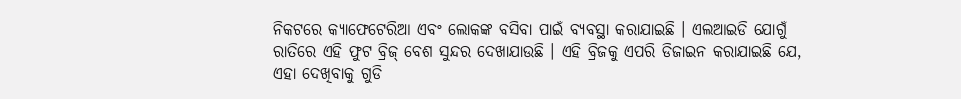ନିକଟରେ କ୍ୟାଫେଟେରିଆ ଏବଂ ଲୋକଙ୍କ ବସିବା ପାଇଁ ବ୍ୟବସ୍ଥା କରାଯାଇଛି । ଏଲଆଇଡି ଯୋଗୁଁ ରାତିରେ ଏହି ଫୁଟ ବ୍ରିଜ୍ ବେଶ ସୁନ୍ଦର ଦେଖାଯାଉଛି । ଏହି ବ୍ରିଜକୁ ଏପରି ଡିଜାଇନ କରାଯାଇଛି ଯେ, ଏହା ଦେଖିବାକୁ ଗୁଡି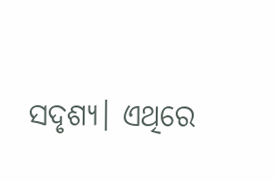ସଦୃଶ୍ୟ। ଏଥିରେ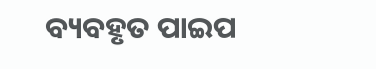ବ୍ୟବହୃତ ପାଇପ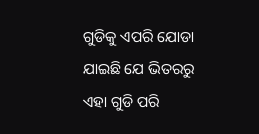ଗୁଡିକୁ ଏପରି ଯୋଡା ଯାଇଛି ଯେ ଭିତରରୁ ଏହା ଗୁଡି ପରି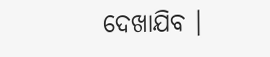ଦେଖାଯିବ ।